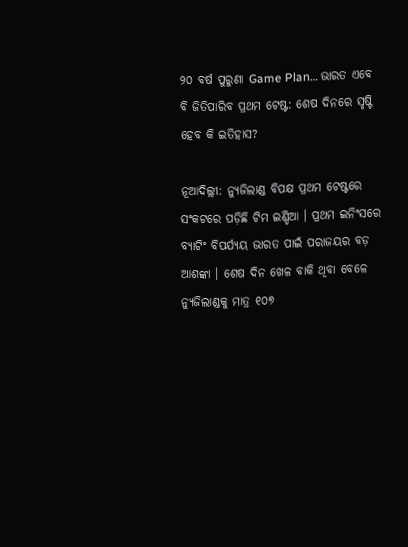୨୦ ବର୍ଷ ପୁରୁଣା Game Plan… ଭାରତ ଏବେ ବି ଜିତିପାରିବ ପ୍ରଥମ ଟେଷ୍ଟ: ଶେଷ ଦିନରେ ସୃଷ୍ଟି ହେବ କି ଇତିହାସ?

ନୂଆଦିଲ୍ଲୀ: ନ୍ୟୁଜିଲାଣ୍ଡ ବିପକ୍ଷ ପ୍ରଥମ ଟେଷ୍ଟରେ ସଂକଟରେ ପଡ଼ିଛି ଟିମ ଇଣ୍ଡିଆ । ପ୍ରଥମ ଇନିଂସରେ ବ୍ୟାଟିଂ ବିପର୍ଯ୍ୟୟ ଭାରତ ପାଇଁ ପରାଜୟର ବଡ଼ ଆଶଙ୍କା । ଶେଷ ଦିନ ଖେଳ ବାକି ଥିବା ବେଳେ ନ୍ୟୁଜିଲାଣ୍ଡକୁ ମାତ୍ର ୧୦୭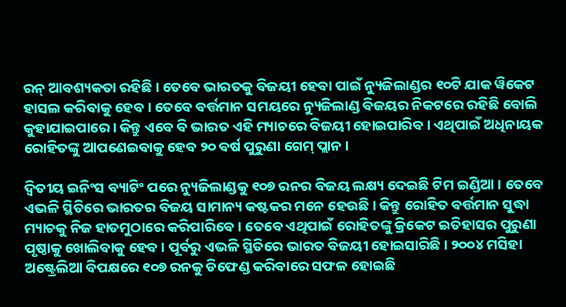ରନ୍ ଆବଶ୍ୟକତା ରହିଛି । ତେବେ ଭାରତକୁ ବିଜୟୀ ହେବା ପାଇଁ ନ୍ୟୁଜିଲାଣ୍ଡର ୧୦ଟି ଯାକ ୱିକେଟ ହାସଲ କରିବାକୁ ହେବ । ତେବେ ବର୍ତ୍ତମାନ ସମୟରେ ନ୍ୟୁଜିଲାଣ୍ଡ ବିଜୟର ନିକଟରେ ରହିଛି ବୋଲି କୁହାଯାଇପାରେ । କିନ୍ତୁ ଏବେ ବି ଭାରତ ଏହି ମ୍ୟାଚରେ ବିଜୟୀ ହୋଇପାରିବ । ଏଥିପାଇଁ ଅଧିନାୟକ ରୋହିତଙ୍କୁ ଆପଣେଇବାକୁ ହେବ ୨୦ ବର୍ଷ ପୁରୁଣା ଗେମ୍ ପ୍ଲାନ ।

ଦ୍ୱିତୀୟ ଇନିଂସ ବ୍ୟାଟିଂ ପରେ ନ୍ୟୁଜିଲାଣ୍ଡକୁ ୧୦୭ ରନର ବିଜୟ ଲକ୍ଷ୍ୟ ଦେଇଛି ଟିମ ଇଣ୍ଡିଆ । ତେବେ ଏଭଳି ସ୍ଥିତିରେ ଭାରତର ବିଜୟ ସାମାନ୍ୟ କଷ୍ଟକର ମନେ ହେଉଛି । କିନ୍ତୁ ରୋହିତ ବର୍ତ୍ତମାନ ସୁଦ୍ଧା ମ୍ୟାଚକୁ ନିଜ ହାତମୁଠାରେ କରିପାରିବେ । ତେବେ ଏଥିପାଇଁ ରୋହିତଙ୍କୁ କ୍ରିକେଟ ଇତିହାସର ପୁରୁଣା ପୃଷ୍ଠାକୁ ଖୋଲିବାକୁ ହେବ । ପୂର୍ବରୁ ଏଭଳି ସ୍ଥିତିରେ ଭାରତ ବିଜୟୀ ହୋଇସାରିଛି । ୨୦୦୪ ମସିହା ଅଷ୍ଟ୍ରେଲିଆ ବିପକ୍ଷରେ ୧୦୭ ରନକୁ ଡିଫେଣ୍ଡ କରିବାରେ ସଫଳ ହୋଇଛି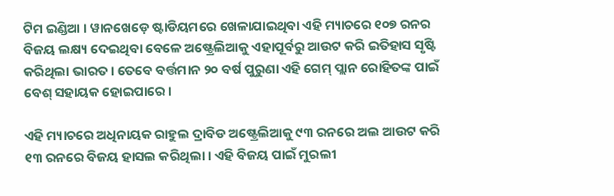ଟିମ ଇଣ୍ଡିଆ । ୱାନଖେଡ଼େ ଷ୍ଟାଡିୟମରେ ଖେଳାଯାଇଥିବା ଏହି ମ୍ୟାଚରେ ୧୦୭ ରନର ବିଜୟ ଲକ୍ଷ୍ୟ ଦେଇଥିବା ବେଳେ ଅଷ୍ଟ୍ରେଲିଆକୁ ଏହାପୂର୍ବରୁ ଆଉଟ କରି ଇତିହାସ ସୃଷ୍ଟି କରିଥିଲା ଭାରତ । ତେବେ ବର୍ତ୍ତମାନ ୨୦ ବର୍ଷ ପୁରୁଣା ଏହି ଗେମ୍ ପ୍ଲାନ ରୋହିତଙ୍କ ପାଇଁ ବେଶ୍ ସହାୟକ ହୋଇପାରେ ।

ଏହି ମ୍ୟାଚରେ ଅଧିନାୟକ ରାହୁଲ ଦ୍ରାବିଡ ଅଷ୍ଟ୍ରେଲିଆକୁ ୯୩ ରନରେ ଅଲ ଆଉଟ କରି ୧୩ ରନରେ ବିଜୟ ହାସଲ କରିଥିଲା । ଏହି ବିଜୟ ପାଇଁ ମୁରଲୀ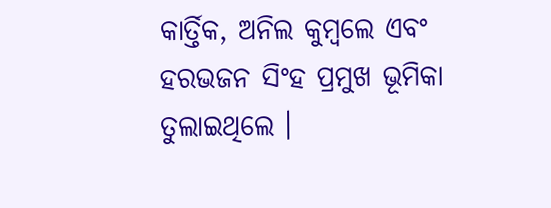କାର୍ତ୍ତିକ, ଅନିଲ କୁମ୍ବଲେ ଏବଂ ହରଭଜନ ସିଂହ ପ୍ରମୁଖ ଭୂମିକା ତୁଲାଇଥିଲେ ।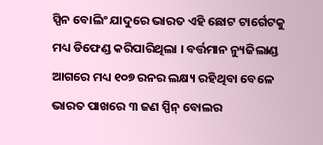ସ୍ପିନ ବୋଲିଂ ଯାଦୁରେ ଭାରତ ଏହି ଛୋଟ ଟାର୍ଗେଟକୁ ମଧ୍ୟ ଡିଫେଣ୍ଡ କରିପାରିଥିଲା । ବର୍ତ୍ତମାନ ନ୍ୟୁଜିଲାଣ୍ଡ ଆଗରେ ମଧ୍ୟ ୧୦୭ ରନର ଲକ୍ଷ୍ୟ ରହିଥିବା ବେଳେ ଭାରତ ପାଖରେ ୩ ଜଣ ସ୍ପିନ୍ ବୋଲର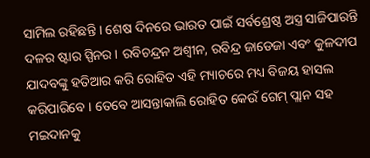ସାମିଲ ରହିଛନ୍ତି । ଶେଷ ଦିନରେ ଭାରତ ପାଇଁ ସର୍ବଶ୍ରେଷ୍ଠ ଅସ୍ତ୍ର ସାଜିପାରନ୍ତି ଦଳର ଷ୍ଟାର ସ୍ପିନର । ରବିଚନ୍ଦ୍ରନ ଅଶ୍ୱୀନ, ରବିନ୍ଦ୍ର ଜାଡେଜା ଏବଂ କୁଳଦୀପ ଯାଦବଙ୍କୁ ହତିଆର କରି ରୋହିତ ଏହି ମ୍ୟାଚରେ ମଧ୍ୟ ବିଜୟ ହାସଲ କରିପାରିବେ । ତେବେ ଆସନ୍ତାକାଲି ରୋହିତ କେଉଁ ଗେମ୍ ପ୍ଲାନ ସହ ମଇଦାନକୁ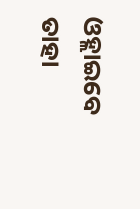ଓହ୍ଲାଇବେ ତାହା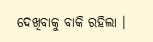ଦେଖିବାକୁ ବାକି ରହିଲା ।